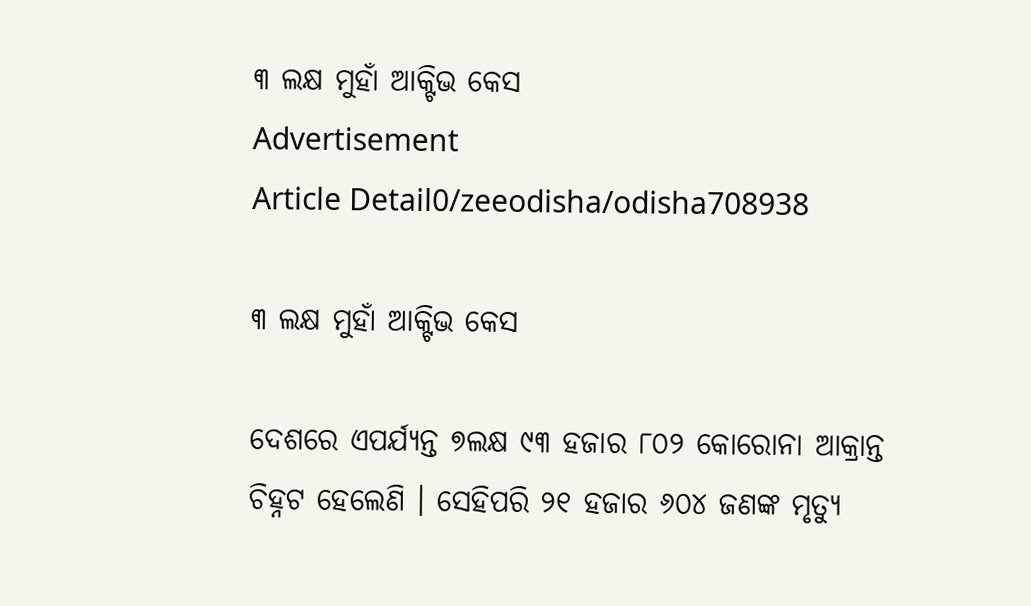୩ ଲକ୍ଷ ମୁହାଁ ଆକ୍ଟିଭ କେସ
Advertisement
Article Detail0/zeeodisha/odisha708938

୩ ଲକ୍ଷ ମୁହାଁ ଆକ୍ଟିଭ କେସ

ଦେଶରେ ଏପର୍ଯ୍ୟନ୍ତ ୭ଲକ୍ଷ ୯୩ ହଜାର ୮୦୨ କୋରୋନା ଆକ୍ରାନ୍ତ ଚିହ୍ନଟ ହେଲେଣି । ସେହିପରି ୨୧ ହଜାର ୬୦୪ ଜଣଙ୍କ ମୃତ୍ୟୁ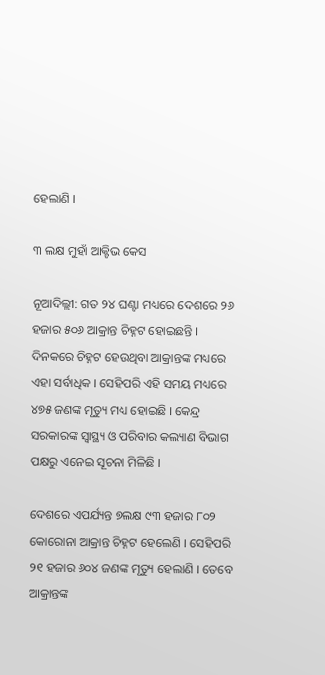ହେଲାଣି ।

୩ ଲକ୍ଷ ମୁହାଁ ଆକ୍ଟିଭ କେସ

ନୂଆଦିଲ୍ଲୀ: ଗତ ୨୪ ଘଣ୍ଟା ମଧ୍ୟରେ ଦେଶରେ ୨୬ ହଜାର ୫୦୬ ଆକ୍ରାନ୍ତ ଚିହ୍ନଟ ହୋଇଛନ୍ତି । ଦିନକରେ ଚିହ୍ନଟ ହେଉଥିବା ଆକ୍ରାନ୍ତଙ୍କ ମଧ୍ୟରେ ଏହା ସର୍ବାଧିକ । ସେହିପରି ଏହି ସମୟ ମଧ୍ୟରେ ୪୭୫ ଜଣଙ୍କ ମୃତ୍ୟୁ ମଧ୍ୟ ହୋଇଛି । କେନ୍ଦ୍ର ସରକାରଙ୍କ ସ୍ୱାସ୍ଥ୍ୟ ଓ ପରିବାର କଲ୍ୟାଣ ବିଭାଗ ପକ୍ଷରୁ ଏନେଇ ସୂଚନା ମିଳିଛି ।

ଦେଶରେ ଏପର୍ଯ୍ୟନ୍ତ ୭ଲକ୍ଷ ୯୩ ହଜାର ୮୦୨ କୋରୋନା ଆକ୍ରାନ୍ତ ଚିହ୍ନଟ ହେଲେଣି । ସେହିପରି ୨୧ ହଜାର ୬୦୪ ଜଣଙ୍କ ମୃତ୍ୟୁ ହେଲାଣି । ତେବେ ଆକ୍ରାନ୍ତଙ୍କ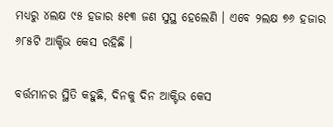ମଧ୍ୟରୁ ୪ଲକ୍ଷ ୯୫ ହଜାର ୫୧୩ ଜଣ ସୁସ୍ଥ ହେଲେଣି । ଏବେ ୨ଲକ୍ଷ ୭୬ ହଜାର ୬୮୫ଟି ଆକ୍ଟିଭ କେସ ରହିଛି ।

ବର୍ତ୍ତମାନର ସ୍ଥିତି କହୁଛି, ଦିନକୁ ଦିନ ଆକ୍ଟିଭ କେସ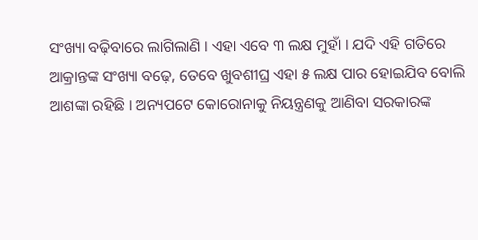ସଂଖ୍ୟା ବଢ଼ିବାରେ ଲାଗିଲାଣି । ଏହା ଏବେ ୩ ଲକ୍ଷ ମୁହାଁ । ଯଦି ଏହି ଗତିରେ ଆକ୍ରାନ୍ତଙ୍କ ସଂଖ୍ୟା ବଢ଼େ, ତେବେ ଖୁବଶୀଘ୍ର ଏହା ୫ ଲକ୍ଷ ପାର ହୋଇଯିବ ବୋଲି ଆଶଙ୍କା ରହିଛି । ଅନ୍ୟପଟେ କୋରୋନାକୁ ନିୟନ୍ତ୍ରଣକୁ ଆଣିବା ସରକାରଙ୍କ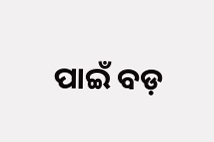ପାଇଁ ବଡ଼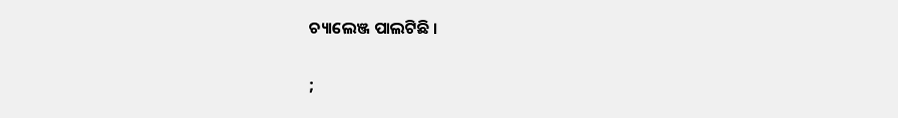ଚ୍ୟାଲେଞ୍ଜ ପାଲଟିଛି ।

;